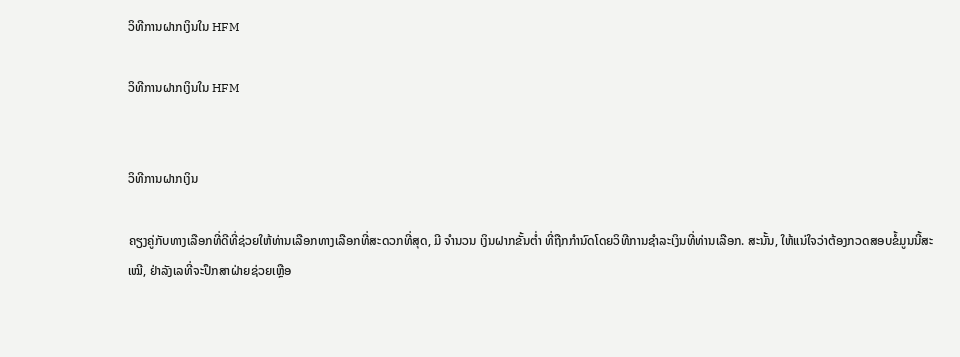ວິທີການຝາກເງິນໃນ HFM

ວິທີການຝາກເງິນໃນ HFM


ວິທີການຝາກເງິນ

ຄຽງຄູ່ກັບທາງເລືອກທີ່ດີທີ່ຊ່ວຍໃຫ້ທ່ານເລືອກທາງເລືອກທີ່ສະດວກທີ່ສຸດ, ມີ ຈໍານວນ ເງິນຝາກຂັ້ນຕ່ຳ ທີ່ຖືກກໍານົດໂດຍວິທີການຊໍາລະເງິນທີ່ທ່ານເລືອກ. ສະນັ້ນ, ໃຫ້ແນ່ໃຈວ່າຕ້ອງກວດສອບຂໍ້ມູນນີ້ສະເໝີ, ຢ່າລັງເລທີ່ຈະປຶກສາຝ່າຍຊ່ວຍເຫຼືອ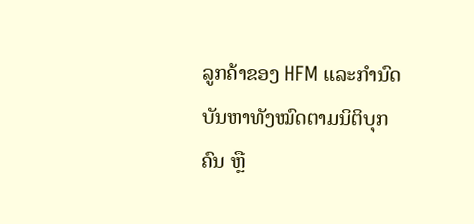ລູກຄ້າຂອງ HFM ແລະກໍານົດບັນຫາທັງໝົດຕາມນິຕິບຸກຄົນ ຫຼື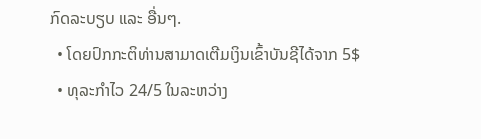ກົດລະບຽບ ແລະ ອື່ນໆ.
  • ໂດຍປົກກະຕິທ່ານສາມາດເຕີມເງິນເຂົ້າບັນຊີໄດ້ຈາກ 5$
  • ທຸລະກໍາໄວ 24/5 ໃນລະຫວ່າງ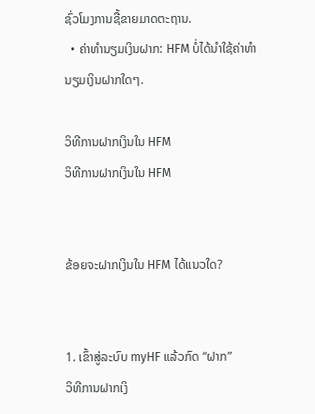ຊົ່ວໂມງການຊື້ຂາຍມາດຕະຖານ.
  • ຄ່າທໍານຽມເງິນຝາກ: HFM ບໍ່ໄດ້ນໍາໃຊ້ຄ່າທໍານຽມເງິນຝາກໃດໆ.

ວິທີການຝາກເງິນໃນ HFM
ວິທີການຝາກເງິນໃນ HFM


ຂ້ອຍຈະຝາກເງິນໃນ HFM ໄດ້ແນວໃດ?


1. ເຂົ້າສູ່ລະບົບ myHF ແລ້ວກົດ “ຝາກ”
ວິທີການຝາກເງິ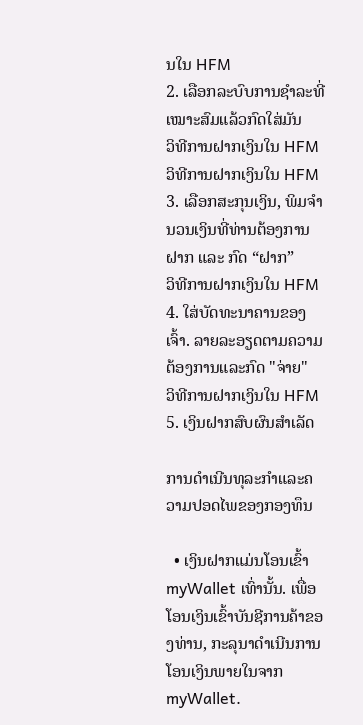ນໃນ HFM
2. ເລືອກລະບົບການຊຳລະທີ່ເໝາະສົມແລ້ວກົດໃສ່ມັນ
ວິທີການຝາກເງິນໃນ HFM
ວິທີການຝາກເງິນໃນ HFM
3. ເລືອກສະກຸນເງິນ, ພິມຈຳນວນເງິນທີ່ທ່ານຕ້ອງການຝາກ ແລະ ກົດ “ຝາກ”
ວິທີການຝາກເງິນໃນ HFM
4. ໃສ່ບັດທະນາຄານຂອງເຈົ້າ. ລາຍລະອຽດຕາມຄວາມຕ້ອງການແລະກົດ "ຈ່າຍ"
ວິທີການຝາກເງິນໃນ HFM
5. ເງິນຝາກສົບຜົນສໍາເລັດ

ການດໍາເນີນທຸລະກໍາແລະຄວາມປອດໄພຂອງກອງທຶນ

  • ເງິນຝາກແມ່ນໂອນເຂົ້າ myWallet ເທົ່ານັ້ນ. ເພື່ອໂອນເງິນເຂົ້າບັນຊີການຄ້າຂອງທ່ານ, ກະລຸນາດຳເນີນການໂອນເງິນພາຍໃນຈາກ myWallet.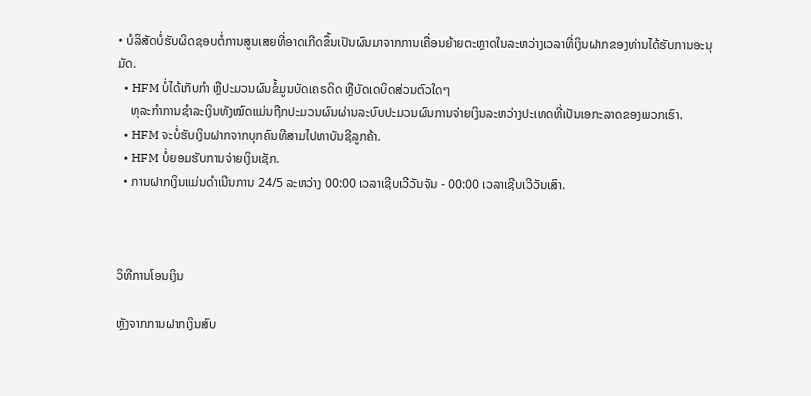• ບໍລິສັດບໍ່ຮັບຜິດຊອບຕໍ່ການສູນເສຍທີ່ອາດເກີດຂຶ້ນເປັນຜົນມາຈາກການເຄື່ອນຍ້າຍຕະຫຼາດໃນລະຫວ່າງເວລາທີ່ເງິນຝາກຂອງທ່ານໄດ້ຮັບການອະນຸມັດ.
  • HFM ບໍ່ໄດ້ເກັບກຳ ຫຼືປະມວນຜົນຂໍ້ມູນບັດເຄຣດິດ ຫຼືບັດເດບິດສ່ວນຕົວໃດໆ
    ທຸລະກຳການຊຳລະເງິນທັງໝົດແມ່ນຖືກປະມວນຜົນຜ່ານລະບົບປະມວນຜົນການຈ່າຍເງິນລະຫວ່າງປະເທດທີ່ເປັນເອກະລາດຂອງພວກເຮົາ.
  • HFM ຈະບໍ່ຮັບເງິນຝາກຈາກບຸກຄົນທີສາມໄປຫາບັນຊີລູກຄ້າ.
  • HFM ບໍ່ຍອມຮັບການຈ່າຍເງິນເຊັກ.
  • ການຝາກເງິນແມ່ນດໍາເນີນການ 24/5 ລະຫວ່າງ 00:00 ເວລາເຊີບເວີວັນຈັນ - 00:00 ເວລາເຊີບເວີວັນເສົາ.



ວິທີການໂອນເງິນ

ຫຼັງຈາກການຝາກເງິນສົບ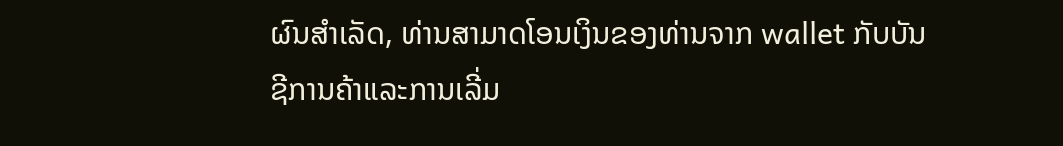ຜົນສໍາເລັດ, ທ່ານສາມາດໂອນເງິນຂອງທ່ານຈາກ wallet ກັບບັນຊີການຄ້າແລະການເລີ່ມ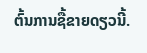ຕົ້ນການຊື້ຂາຍດຽວນີ້.